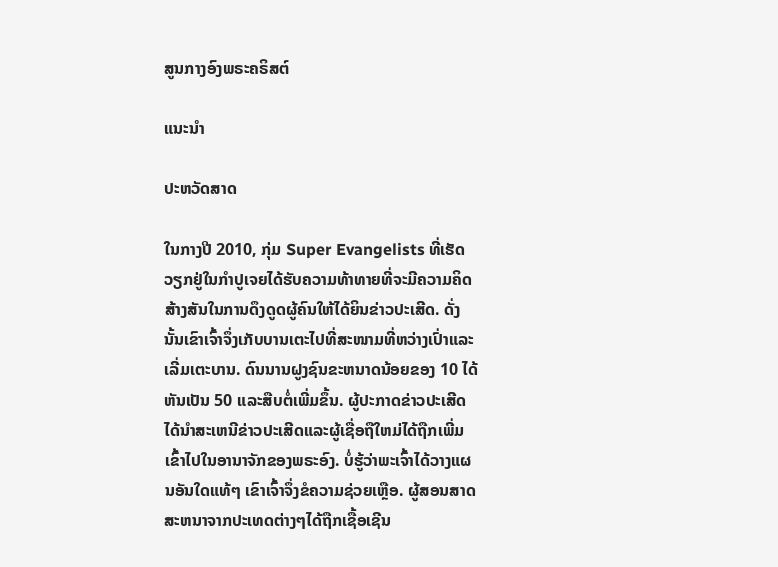ສູນກາງອົງພຣະຄຣິສຕ໌

ແນະນຳ

ປະຫວັດສາດ

ໃນກາງປີ 2010, ກຸ່ມ Super Evangelists ທີ່ເຮັດວຽກຢູ່ໃນກໍາປູເຈຍໄດ້ຮັບຄວາມທ້າທາຍທີ່ຈະມີຄວາມຄິດສ້າງສັນໃນການດຶງດູດຜູ້ຄົນໃຫ້ໄດ້ຍິນຂ່າວປະເສີດ. ດັ່ງນັ້ນເຂົາເຈົ້າຈຶ່ງເກັບບານເຕະໄປທີ່ສະໜາມທີ່ຫວ່າງເປົ່າແລະເລີ່ມເຕະບານ. ດົນນານຝູງຊົນຂະຫນາດນ້ອຍຂອງ 10 ໄດ້ຫັນເປັນ 50 ແລະສືບຕໍ່ເພີ່ມຂຶ້ນ. ຜູ້ປະກາດຂ່າວປະເສີດໄດ້ນໍາສະເຫນີຂ່າວປະເສີດແລະຜູ້ເຊື່ອຖືໃຫມ່ໄດ້ຖືກເພີ່ມເຂົ້າໄປໃນອານາຈັກຂອງພຣະອົງ. ບໍ່ຮູ້ວ່າພະເຈົ້າໄດ້ວາງແຜນອັນໃດແທ້ໆ ເຂົາເຈົ້າຈຶ່ງຂໍຄວາມຊ່ວຍເຫຼືອ. ຜູ້ສອນສາດສະຫນາຈາກປະເທດຕ່າງໆໄດ້ຖືກເຊື້ອເຊີນ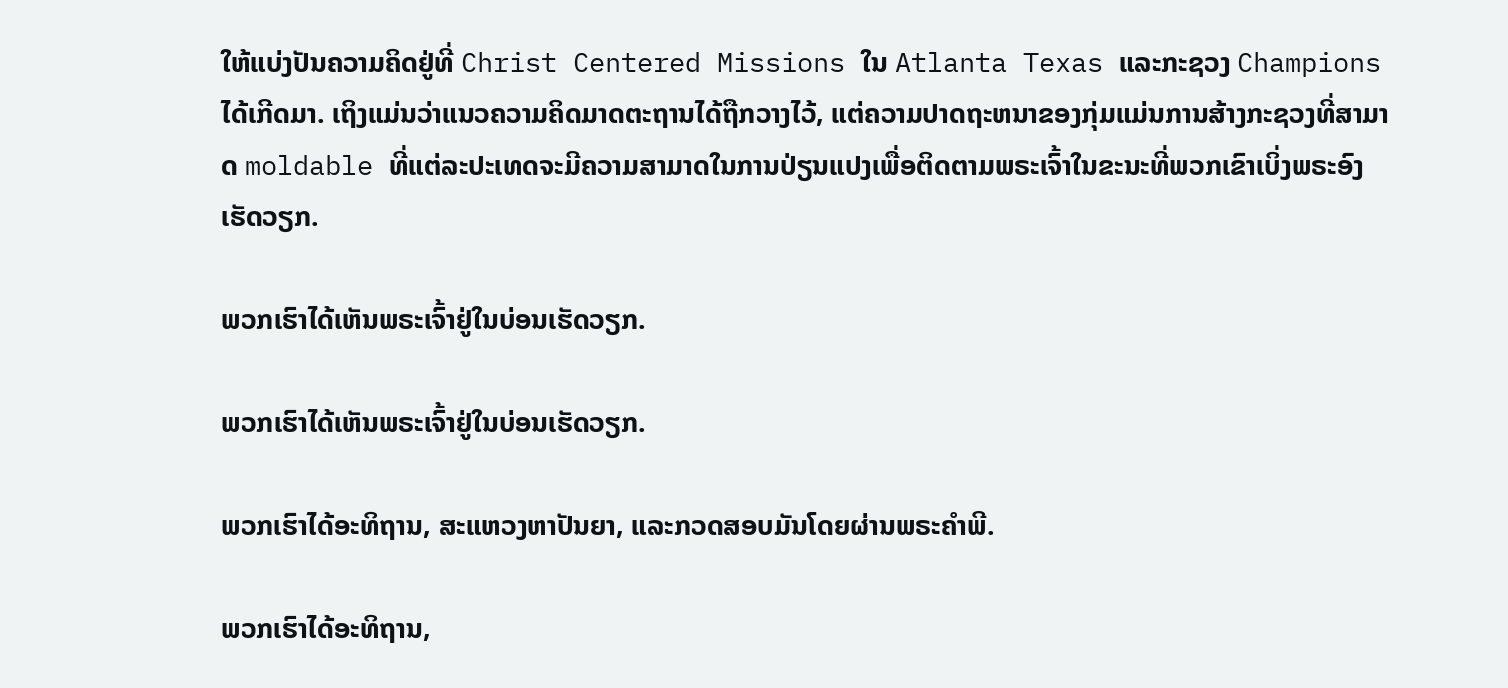ໃຫ້ແບ່ງປັນຄວາມຄິດຢູ່ທີ່ Christ Centered Missions ໃນ Atlanta Texas ແລະກະຊວງ Champions ໄດ້ເກີດມາ. ເຖິງແມ່ນວ່າແນວຄວາມຄິດມາດຕະຖານໄດ້ຖືກວາງໄວ້, ແຕ່ຄວາມປາດຖະຫນາຂອງກຸ່ມແມ່ນການສ້າງກະຊວງທີ່ສາມາດ moldable ທີ່ແຕ່ລະປະເທດຈະມີຄວາມສາມາດໃນການປ່ຽນແປງເພື່ອຕິດຕາມພຣະເຈົ້າໃນຂະນະທີ່ພວກເຂົາເບິ່ງພຣະອົງເຮັດວຽກ.

ພວກເຮົາໄດ້ເຫັນພຣະເຈົ້າຢູ່ໃນບ່ອນເຮັດວຽກ.

ພວກເຮົາໄດ້ເຫັນພຣະເຈົ້າຢູ່ໃນບ່ອນເຮັດວຽກ.

ພວກເຮົາໄດ້ອະທິຖານ, ສະແຫວງຫາປັນຍາ, ແລະກວດສອບມັນໂດຍຜ່ານພຣະຄໍາພີ.

ພວກເຮົາໄດ້ອະທິຖານ,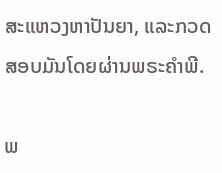ສະແຫວງຫາປັນຍາ, ແລະກວດສອບມັນໂດຍຜ່ານພຣະຄໍາພີ.

ພ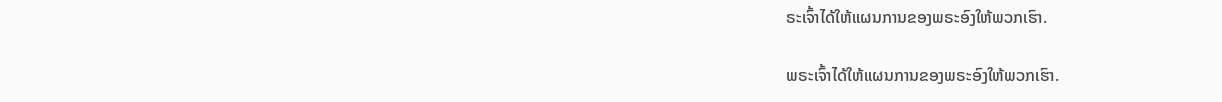ຣະເຈົ້າໄດ້ໃຫ້ແຜນການຂອງພຣະອົງໃຫ້ພວກເຮົາ.

ພຣະເຈົ້າໄດ້ໃຫ້ແຜນການຂອງພຣະອົງໃຫ້ພວກເຮົາ.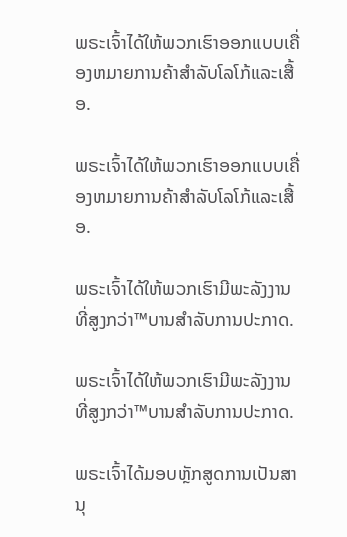ພຣະເຈົ້າໄດ້ໃຫ້ພວກເຮົາອອກແບບເຄື່ອງຫມາຍການຄ້າສໍາລັບໂລໂກ້ແລະເສື້ອ.

ພຣະເຈົ້າໄດ້ໃຫ້ພວກເຮົາອອກແບບເຄື່ອງຫມາຍການຄ້າສໍາລັບໂລໂກ້ແລະເສື້ອ.

ພຣະເຈົ້າໄດ້ໃຫ້ພວກເຮົາມີພະລັງງານທີ່ສູງກວ່າ™ບານສໍາລັບການປະກາດ.

ພຣະເຈົ້າໄດ້ໃຫ້ພວກເຮົາມີພະລັງງານທີ່ສູງກວ່າ™ບານສໍາລັບການປະກາດ.

ພຣະເຈົ້າໄດ້ມອບຫຼັກສູດການເປັນສານຸ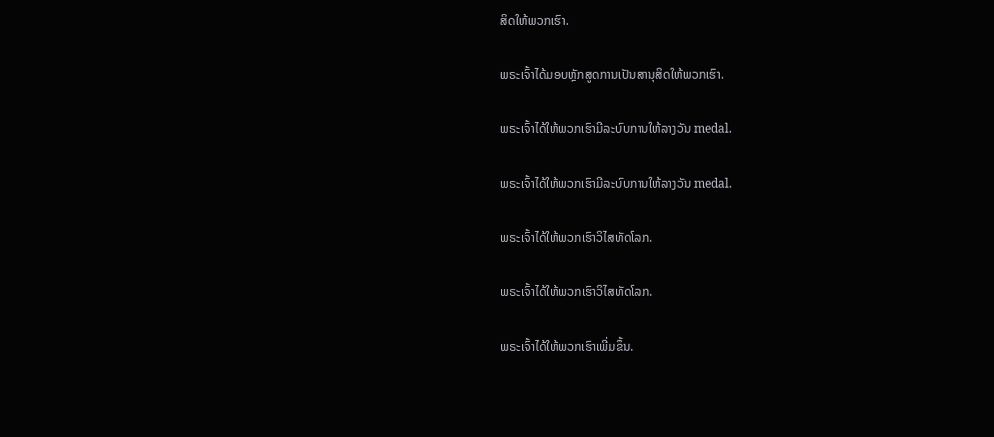ສິດໃຫ້ພວກເຮົາ.

ພຣະເຈົ້າໄດ້ມອບຫຼັກສູດການເປັນສານຸສິດໃຫ້ພວກເຮົາ.

ພຣະເຈົ້າໄດ້ໃຫ້ພວກເຮົາມີລະບົບການໃຫ້ລາງວັນ medal.

ພຣະເຈົ້າໄດ້ໃຫ້ພວກເຮົາມີລະບົບການໃຫ້ລາງວັນ medal.

ພຣະເຈົ້າໄດ້ໃຫ້ພວກເຮົາວິໄສທັດໂລກ.

ພຣະເຈົ້າໄດ້ໃຫ້ພວກເຮົາວິໄສທັດໂລກ.

ພຣະເຈົ້າໄດ້ໃຫ້ພວກເຮົາເພີ່ມຂຶ້ນ.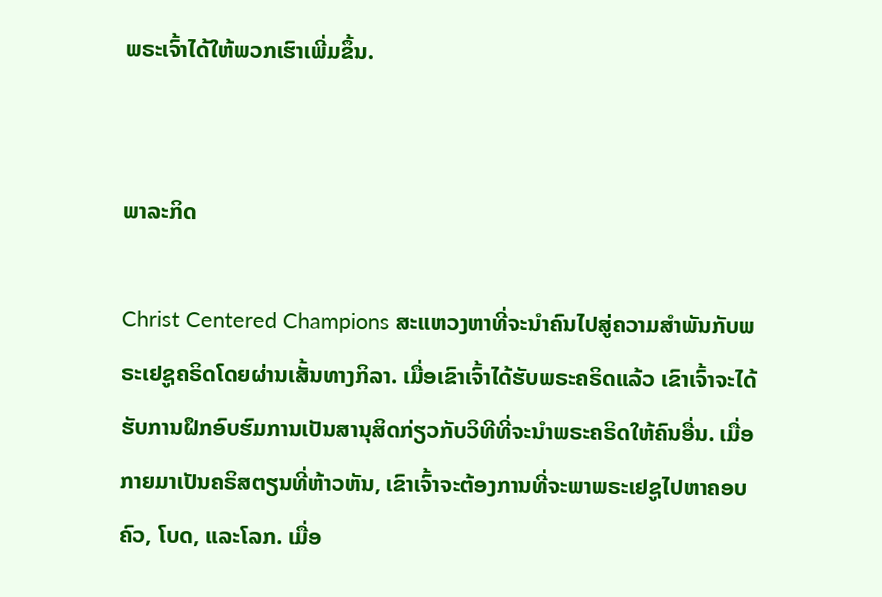ພຣະເຈົ້າໄດ້ໃຫ້ພວກເຮົາເພີ່ມຂຶ້ນ.


ພາລະກິດ

Christ Centered Champions ສະແຫວງຫາທີ່ຈະນໍາຄົນໄປສູ່ຄວາມສໍາພັນກັບພຣະເຢຊູຄຣິດໂດຍຜ່ານເສັ້ນທາງກິລາ. ເມື່ອເຂົາເຈົ້າໄດ້ຮັບພຣະຄຣິດແລ້ວ ເຂົາເຈົ້າຈະໄດ້ຮັບການຝຶກອົບຮົມການເປັນສານຸສິດກ່ຽວກັບວິທີທີ່ຈະນຳພຣະຄຣິດໃຫ້ຄົນອື່ນ. ເມື່ອກາຍມາເປັນຄຣິສຕຽນທີ່ຫ້າວຫັນ, ເຂົາເຈົ້າຈະຕ້ອງການທີ່ຈະພາພຣະເຢຊູໄປຫາຄອບຄົວ, ໂບດ, ແລະໂລກ. ເມື່ອ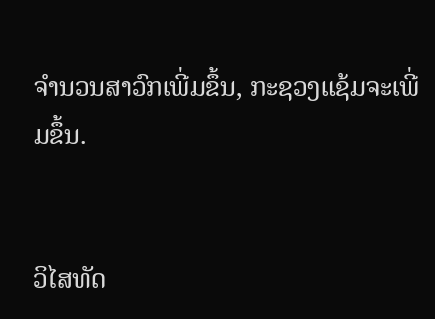ຈໍານວນສາວົກເພີ່ມຂຶ້ນ, ກະຊວງແຊ້ມຈະເພີ່ມຂຶ້ນ.


ວິໄສທັດ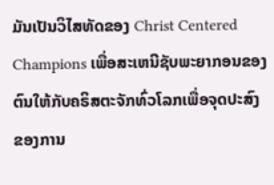ມັນເປັນວິໄສທັດຂອງ Christ Centered Champions ເພື່ອສະເຫນີຊັບພະຍາກອນຂອງຕົນໃຫ້ກັບຄຣິສຕະຈັກທົ່ວໂລກເພື່ອຈຸດປະສົງຂອງການ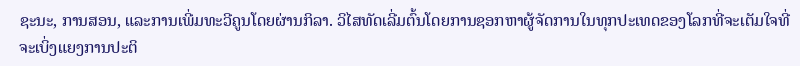ຊະນະ, ການສອນ, ແລະການເພີ່ມທະວີຄູນໂດຍຜ່ານກິລາ. ວິໄສທັດເລີ່ມຕົ້ນໂດຍການຊອກຫາຜູ້ຈັດການໃນທຸກປະເທດຂອງໂລກທີ່ຈະເຕັມໃຈທີ່ຈະເບິ່ງແຍງການປະຕິ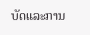ບັດແລະການ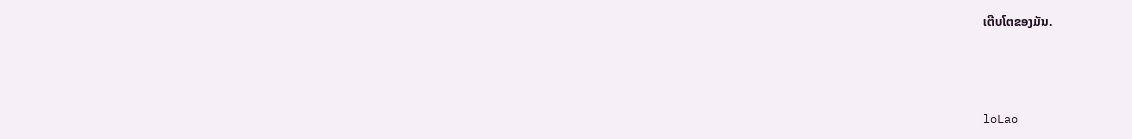ເຕີບໂຕຂອງມັນ.



loLao